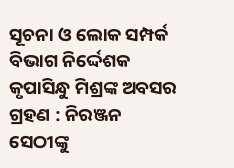ସୂଚନା ଓ ଲୋକ ସମ୍ପର୍କ ବିଭାଗ ନିର୍ଦ୍ଦେଶକ କୃପାସିନ୍ଧୁ ମିଶ୍ରଙ୍କ ଅବସର ଗ୍ରହଣ : ନିରଞ୍ଜନ ସେଠୀଙ୍କୁ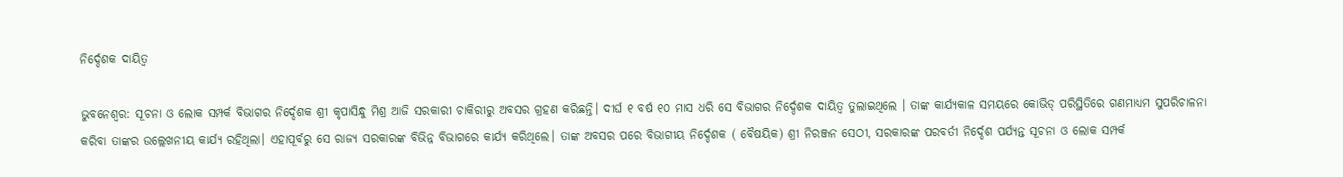ନିର୍ଦ୍ଦେଶକ ଦାୟିତ୍ୱ

ଭୁବନେଶ୍ୱର: ସୂଚନା ଓ ଲୋକ ସମ୍ପର୍କ ବିଭାଗର ନିର୍ଦ୍ଦେଶକ ଶ୍ରୀ କୃପାସିନ୍ଧୁ ମିଶ୍ର ଆଜି ସରକାରୀ ଚାକିରୀରୁ ଅବସର ଗ୍ରହଣ କରିଛନ୍ତି। ଦୀର୍ଘ ୧ ବର୍ଷ ୧୦ ମାସ ଧରି ସେ ବିଭାଗର ନିର୍ଦ୍ଦେଶକ ଦାୟିତ୍ୱ ତୁଲାଇଥିଲେ । ତାଙ୍କ କାର୍ଯ୍ୟକାଳ ସମୟରେ କୋଭିଡ୍ ପରିସ୍ଥିତିରେ ଗଣମାଧ୍ୟମ ସୁପରିଚାଳନା କରିବା ତାଙ୍କର ଉଲ୍ଲେଖନୀୟ କାର୍ଯ୍ୟ ରହିଥିଲା। ଏହାପୂର୍ବରୁ ସେ ରାଜ୍ୟ ସରକାରଙ୍କ ବିଭିନ୍ନ ବିଭାଗରେ କାର୍ଯ୍ୟ କରିଥିଲେ। ତାଙ୍କ ଅବସର ପରେ ବିଭାଗୀୟ ନିର୍ଦ୍ଦେଶକ ( ବୈଷୟିକ) ଶ୍ରୀ ନିରଞ୍ଜନ ସେଠୀ, ସରକାରଙ୍କ ପରବର୍ତୀ ନିର୍ଦ୍ଦେଶ ପର୍ଯ୍ୟନ୍ତ ସୂଚନା ଓ ଲୋକ ସମ୍ପର୍କ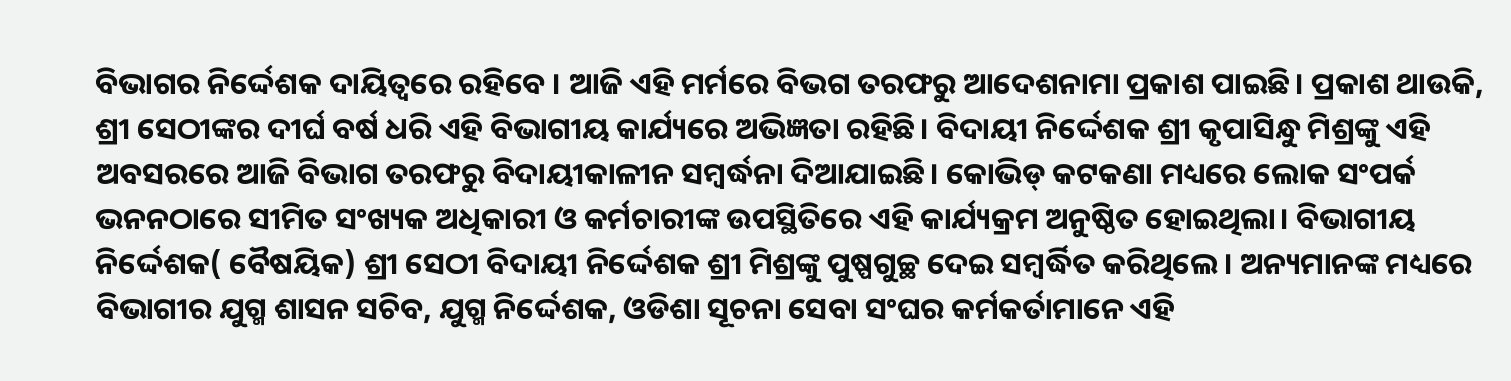ବିଭାଗର ନିର୍ଦ୍ଦେଶକ ଦାୟିତ୍ୱରେ ରହିବେ । ଆଜି ଏହି ମର୍ମରେ ବିଭଗ ତରଫରୁ ଆଦେଶନାମା ପ୍ରକାଶ ପାଇଛି। ପ୍ରକାଶ ଥାଉକି, ଶ୍ରୀ ସେଠୀଙ୍କର ଦୀର୍ଘ ବର୍ଷ ଧରି ଏହି ବିଭାଗୀୟ କାର୍ଯ୍ୟରେ ଅଭିଜ୍ଞତା ରହିଛି। ବିଦାୟୀ ନିର୍ଦ୍ଦେଶକ ଶ୍ରୀ କୃପାସିନ୍ଧୁ ମିଶ୍ରଙ୍କୁ ଏହି ଅବସରରେ ଆଜି ବିଭାଗ ତରଫରୁ ବିଦାୟୀକାଳୀନ ସମ୍ବର୍ଦ୍ଧନା ଦିଆଯାଇଛି। କୋଭିଡ୍ କଟକଣା ମଧ୍ୟରେ ଲୋକ ସଂପର୍କ ଭନନଠାରେ ସୀମିତ ସଂଖ୍ୟକ ଅଧିକାରୀ ଓ କର୍ମଚାରୀଙ୍କ ଉପସ୍ଥିତିରେ ଏହି କାର୍ଯ୍ୟକ୍ରମ ଅନୁଷ୍ଠିତ ହୋଇଥିଲା। ବିଭାଗୀୟ ନିର୍ଦ୍ଦେଶକ( ବୈଷୟିକ) ଶ୍ରୀ ସେଠୀ ବିଦାୟୀ ନିର୍ଦ୍ଦେଶକ ଶ୍ରୀ ମିଶ୍ରଙ୍କୁ ପୁଷ୍ପଗୁଚ୍ଛ ଦେଇ ସମ୍ବର୍ଦ୍ଧିତ କରିଥିଲେ। ଅନ୍ୟମାନଙ୍କ ମଧ୍ୟରେ ବିଭାଗୀର ଯୁଗ୍ମ ଶାସନ ସଚିବ, ଯୁଗ୍ମ ନିର୍ଦ୍ଦେଶକ, ଓଡିଶା ସୂଚନା ସେବା ସଂଘର କର୍ମକର୍ତାମାନେ ଏହି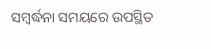ସମ୍ବର୍ଦ୍ଧନା ସମୟରେ ଉପସ୍ଥିତ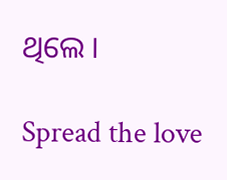ଥିଲେ ।

Spread the love